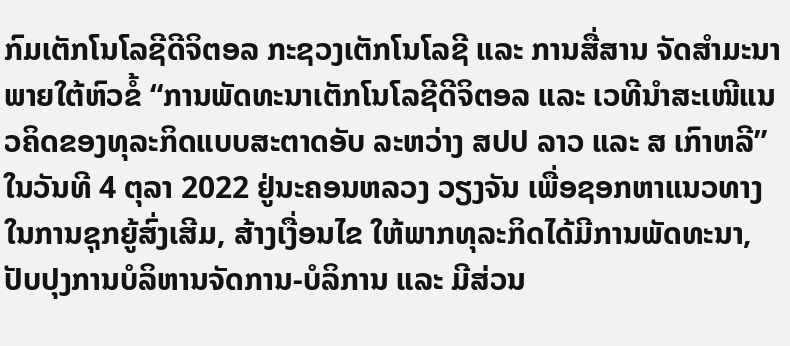ກົມເຕັກໂນໂລຊີດີຈິຕອລ ກະຊວງເຕັກໂນໂລຊີ ແລະ ການສື່ສານ ຈັດສໍາມະນາພາຍໃຕ້ຫົວຂໍ້ “ການພັດທະນາເຕັກໂນໂລຊີດີຈິຕອລ ແລະ ເວທີນໍາສະເໜີແນວຄິດຂອງທຸລະກິດແບບສະຕາດອັບ ລະຫວ່າງ ສປປ ລາວ ແລະ ສ ເກົາຫລີ” ໃນວັນທີ 4 ຕຸລາ 2022 ຢູ່ນະຄອນຫລວງ ວຽງຈັນ ເພື່ອຊອກຫາແນວທາງໃນການຊຸກຍູ້ສົ່ງເສີມ, ສ້າງເງື່ອນໄຂ ໃຫ້ພາກທຸລະກິດໄດ້ມີການພັດທະນາ, ປັບປຸງການບໍລິຫານຈັດການ-ບໍລິການ ແລະ ມີສ່ວນ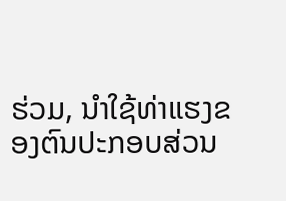ຮ່ວມ, ນໍາໃຊ້ທ່າແຮງຂອງຕົນປະກອບສ່ວນ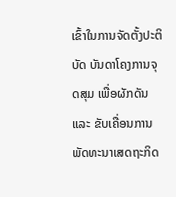ເຂົ້າໃນການຈັດຕັ້ງປະຕິບັດ ບັນດາໂຄງການຈຸດສຸມ ເພື່ອຜັກດັນ ແລະ ຂັບເຄື່ອນການພັດທະນາເສດຖະກິດ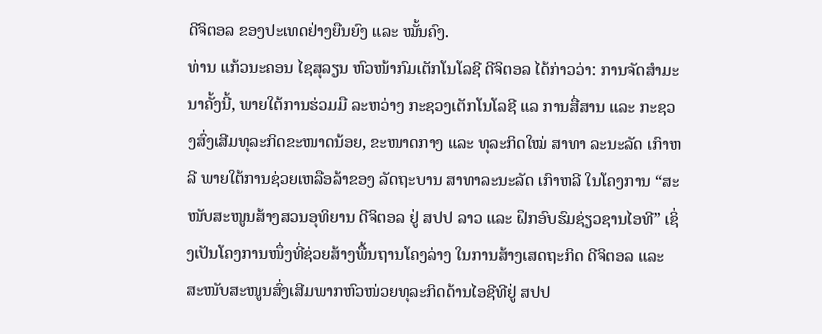ດີຈິຕອລ ຂອງປະເທດຢ່າງຍືນຍົງ ແລະ ໝັ້ນຄົງ.
ທ່ານ ແກ້ວນະຄອນ ໄຊສຸລຽນ ຫົວໜ້າກົມເຕັກໂນໂລຊີ ດີຈິຕອລ ໄດ້ກ່າວວ່າ: ການຈັດສໍາມະນາຄັ້ງນີ້, ພາຍໃຕ້ການຮ່ວມມື ລະຫວ່າງ ກະຊວງເຕັກໂນໂລຊີ ແລ ການສື່ສານ ແລະ ກະຊວງສົ່ງເສີມທຸລະກິດຂະໜາດນ້ອຍ, ຂະໜາດກາງ ແລະ ທຸລະກິດໃໝ່ ສາທາ ລະນະລັດ ເກົາຫລີ ພາຍໃຕ້ການຊ່ວຍເຫລືອລ້າຂອງ ລັດຖະບານ ສາທາລະນະລັດ ເກົາຫລີ ໃນໂຄງການ “ສະໜັບສະໜູນສ້າງສວນອຸທິຍານ ດີຈິຕອລ ຢູ່ ສປປ ລາວ ແລະ ຝຶກອົບຮົມຊ່ຽວຊານໄອທີ” ເຊິ່ງເປັນໂຄງການໜຶ່ງທີ່ຊ່ວຍສ້າງພື້ນຖານໂຄງລ່າງ ໃນການສ້າງເສດຖະກິດ ດີຈິຕອລ ແລະ ສະໜັບສະໜູນສົ່ງເສີມພາກຫົວໜ່ວຍທຸລະກິດດ້ານໄອຊີທີຢູ່ ສປປ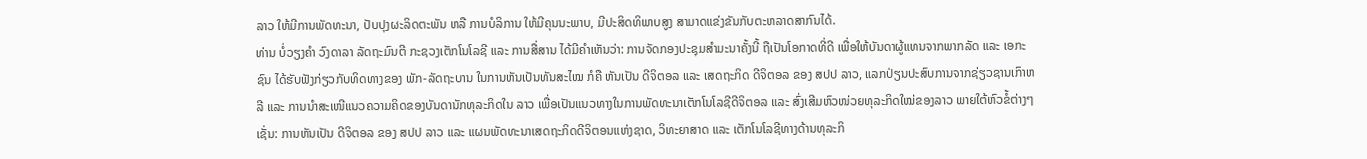ລາວ ໃຫ້ມີການພັດທະນາ, ປັບປຸງຜະລິດຕະພັນ ຫລື ການບໍລິການ ໃຫ້ມີຄຸນນະພາບ, ມີປະສິດທິພາບສູງ ສາມາດແຂ່ງຂັນກັບຕະຫລາດສາກົນໄດ້.
ທ່ານ ບໍ່ວຽງຄໍາ ວົງດາລາ ລັດຖະມົນຕີ ກະຊວງເຕັກໂນໂລຊີ ແລະ ການສື່ສານ ໄດ້ມີຄຳເຫັນວ່າ: ການຈັດກອງປະຊຸມສໍາມະນາຄັ້ງນີ້ ຖືເປັນໂອກາດທີ່ດີ ເພື່ອໃຫ້ບັນດາຜູ້ແທນຈາກພາກລັດ ແລະ ເອກະຊົນ ໄດ້ຮັບຟັງກ່ຽວກັບທິດທາງຂອງ ພັກ-ລັດຖະບານ ໃນການຫັນເປັນທັນສະໄໝ ກໍຄື ຫັນເປັນ ດີຈິຕອລ ແລະ ເສດຖະກິດ ດີຈິຕອລ ຂອງ ສປປ ລາວ, ແລກປ່ຽນປະສົບການຈາກຊ່ຽວຊານເກົາຫລີ ແລະ ການນໍາສະເໜີແນວຄວາມຄິດຂອງບັນດານັກທຸລະກິດໃນ ລາວ ເພື່ອເປັນແນວທາງໃນການພັດທະນາເຕັກໂນໂລຊີດີຈິຕອລ ແລະ ສົ່ງເສີມຫົວໜ່ວຍທຸລະກິດໃໝ່ຂອງລາວ ພາຍໃຕ້ຫົວຂໍ້ຕ່າງໆເຊັ່ນ: ການຫັນເປັນ ດີຈິຕອລ ຂອງ ສປປ ລາວ ແລະ ແຜນພັດທະນາເສດຖະກິດດີຈິຕອນແຫ່ງຊາດ, ວິທະຍາສາດ ແລະ ເຕັກໂນໂລຊີທາງດ້ານທຸລະກິ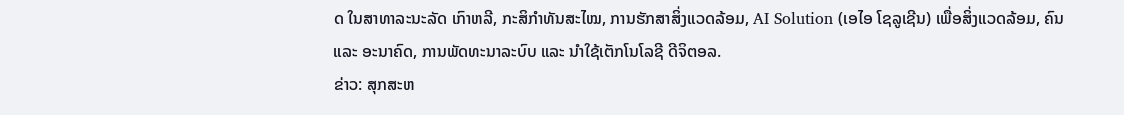ດ ໃນສາທາລະນະລັດ ເກົາຫລີ, ກະສິກໍາທັນສະໄໝ, ການຮັກສາສິ່ງແວດລ້ອມ, AI Solution (ເອໄອ ໂຊລູເຊີນ) ເພື່ອສິ່ງແວດລ້ອມ, ຄົນ ແລະ ອະນາຄົດ, ການພັດທະນາລະບົບ ແລະ ນໍາໃຊ້ເຕັກໂນໂລຊີ ດີຈິຕອລ.
ຂ່າວ: ສຸກສະຫ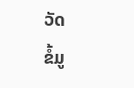ວັດ
ຂໍ້ມູ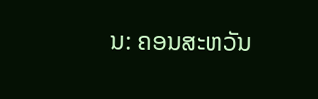ນ: ຄອນສະຫວັນ